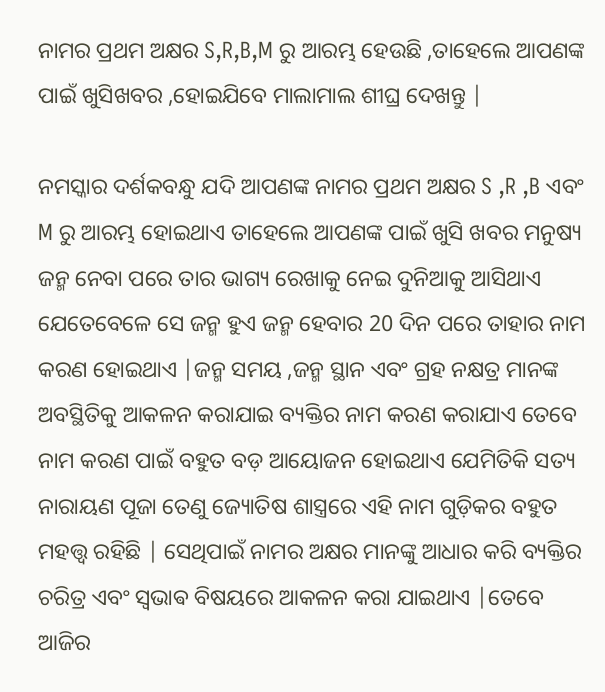ନାମର ପ୍ରଥମ ଅକ୍ଷର S,R,B,M ରୁ ଆରମ୍ଭ ହେଉଛି ,ତାହେଲେ ଆପଣଙ୍କ ପାଇଁ ଖୁସିଖବର ,ହୋଇଯିବେ ମାଲାମାଲ ଶୀଘ୍ର ଦେଖନ୍ତୁ |

ନମସ୍କାର ଦର୍ଶକବନ୍ଧୁ ଯଦି ଆପଣଙ୍କ ନାମର ପ୍ରଥମ ଅକ୍ଷର S ,R ,B ଏବଂ M ରୁ ଆରମ୍ଭ ହୋଇଥାଏ ତାହେଲେ ଆପଣଙ୍କ ପାଇଁ ଖୁସି ଖବର ମନୁଷ୍ୟ ଜନ୍ମ ନେବା ପରେ ତାର ଭାଗ୍ୟ ରେଖାକୁ ନେଇ ଦୁନିଆକୁ ଆସିଥାଏ ଯେତେବେଳେ ସେ ଜନ୍ମ ହୁଏ ଜନ୍ମ ହେବାର 20 ଦିନ ପରେ ତାହାର ନାମ କରଣ ହୋଇଥାଏ |ଜନ୍ମ ସମୟ ,ଜନ୍ମ ସ୍ଥାନ ଏବଂ ଗ୍ରହ ନକ୍ଷତ୍ର ମାନଙ୍କ ଅବସ୍ଥିତିକୁ ଆକଳନ କରାଯାଇ ବ୍ୟକ୍ତିର ନାମ କରଣ କରାଯାଏ ତେବେ ନାମ କରଣ ପାଇଁ ବହୁତ ବଡ଼ ଆୟୋଜନ ହୋଇଥାଏ ଯେମିତିକି ସତ୍ୟ ନାରାୟଣ ପୂଜା ତେଣୁ ଜ୍ୟୋତିଷ ଶାସ୍ତ୍ରରେ ଏହି ନାମ ଗୁଡ଼ିକର ବହୁତ ମହତ୍ତ୍ୱ ରହିଛି | ସେଥିପାଇଁ ନାମର ଅକ୍ଷର ମାନଙ୍କୁ ଆଧାର କରି ବ୍ୟକ୍ତିର ଚରିତ୍ର ଏବଂ ସ୍ଵଭାଵ ବିଷୟରେ ଆକଳନ କରା ଯାଇଥାଏ |ତେବେ ଆଜିର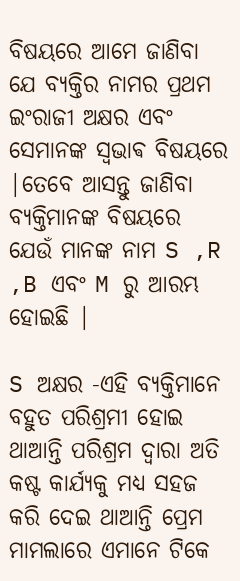ବିଷୟରେ ଆମେ ଜାଣିବା ଯେ ବ୍ୟକ୍ତିର ନାମର ପ୍ରଥମ ଇଂରାଜୀ ଅକ୍ଷର ଏବଂ ସେମାନଙ୍କ ସ୍ଵଭାଵ ବିଷୟରେ |ତେବେ ଆସନ୍ତୁ ଜାଣିବା ବ୍ୟକ୍ତିମାନଙ୍କ ବିଷୟରେ ଯେଉଁ ମାନଙ୍କ ନାମ S ,R ,B ଏବଂ M ରୁ ଆରମ୍ଭ ହୋଇଛି |

S ଅକ୍ଷର -ଏହି ବ୍ୟକ୍ତିମାନେ ବହୁତ ପରିଶ୍ରମୀ ହୋଇ ଥାଆନ୍ତି ପରିଶ୍ରମ ଦ୍ୱାରା ଅତି କଷ୍ଟ କାର୍ଯ୍ୟକୁ ମଧ୍ୟ ସହଜ କରି ଦେଇ ଥାଆନ୍ତି ପ୍ରେମ ମାମଲାରେ ଏମାନେ ଟିକେ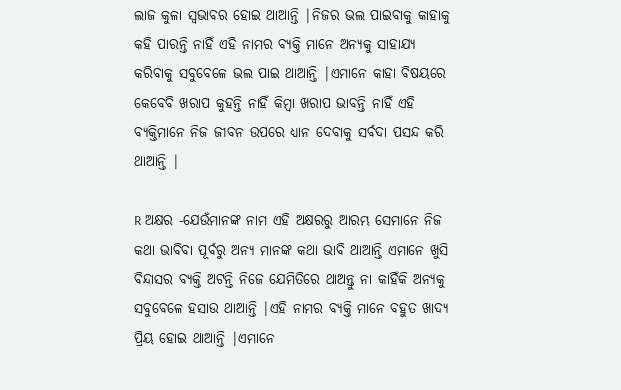ଲାଜ କୁଳା ସ୍ୱଭାବର ହୋଇ ଥାଆନ୍ତି |ନିଜର ଭଲ ପାଇବାକୁ କାହାକୁ କହି ପାରନ୍ତି ନାହିଁ ଏହି ନାମର ବ୍ୟକ୍ତି ମାନେ ଅନ୍ୟକୁ ସାହାଯ୍ୟ କରିବାକୁ ସବୁବେଳେ ଭଲ ପାଇ ଥାଆନ୍ତି |ଏମାନେ କାହା ବିଷୟରେ କେବେବି ଖରାପ କୁହନ୍ତି ନାହିଁ କିମ୍ବା ଖରାପ ଭାବନ୍ତି ନାହିଁ ଏହି ବ୍ୟକ୍ତିମାନେ ନିଜ ଜୀବନ ଉପରେ ଧ୍ୟାନ ଦେବାକୁ ସର୍ବଦା ପସନ୍ଦ କରି ଥାଆନ୍ତି |

R ଅକ୍ଷର -ଯେଉଁମାନଙ୍କ ନାମ ଏହି ଅକ୍ଷରରୁ ଆରମ୍ଭ ସେମାନେ ନିଜ କଥା ଭାବିବା ପୂର୍ବରୁ ଅନ୍ୟ ମାନଙ୍କ କଥା ଭାବି ଥାଆନ୍ତି ଏମାନେ ଖୁସି ବିନ୍ଦାସର ବ୍ୟକ୍ତି ଅଟନ୍ତି ନିଜେ ଯେମିତିରେ ଥାଅନ୍ତୁ ନା କାହିଁକି ଅନ୍ୟକୁ ସବୁବେଳେ ହସାଉ ଥାଆନ୍ତି |ଏହି ନାମର ବ୍ୟକ୍ତି ମାନେ ବହୁତ ଖାଦ୍ୟ ପ୍ରିୟ ହୋଇ ଥାଆନ୍ତି |ଏମାନେ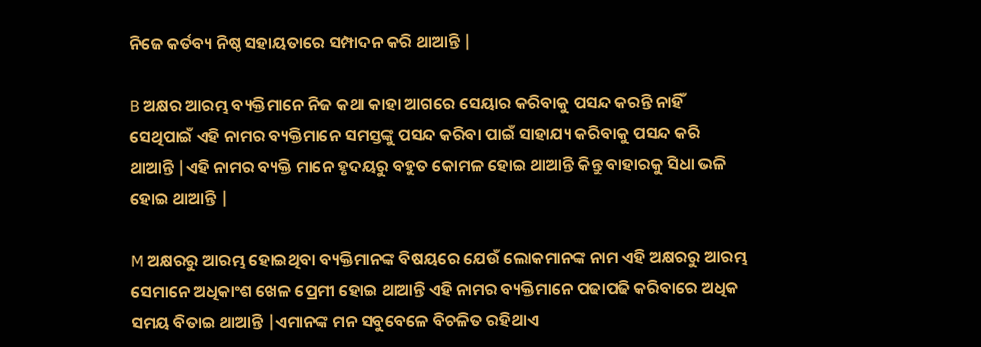ନିଜେ କର୍ତବ୍ୟ ନିଷ୍ଠ ସହାୟତାରେ ସମ୍ପାଦନ କରି ଥାଆନ୍ତି |

B ଅକ୍ଷର ଆରମ୍ଭ ବ୍ୟକ୍ତିମାନେ ନିଜ କଥା କାହା ଆଗରେ ସେୟାର କରିବାକୁ ପସନ୍ଦ କରନ୍ତି ନାହିଁ ସେଥିପାଇଁ ଏହି ନାମର ବ୍ୟକ୍ତିମାନେ ସମସ୍ତଙ୍କୁ ପସନ୍ଦ କରିବା ପାଇଁ ସାହାଯ୍ୟ କରିବାକୁ ପସନ୍ଦ କରି ଥାଆନ୍ତି |ଏହି ନାମର ବ୍ୟକ୍ତି ମାନେ ହୃଦୟରୁ ବହୁତ କୋମଳ ହୋଇ ଥାଆନ୍ତି କିନ୍ତୁ ବାହାରକୁ ସିଧା ଭଳି ହୋଇ ଥାଆନ୍ତି |

M ଅକ୍ଷରରୁ ଆରମ୍ଭ ହୋଇଥିବା ବ୍ୟକ୍ତିମାନଙ୍କ ବିଷୟରେ ଯେଉଁ ଲୋକମାନଙ୍କ ନାମ ଏହି ଅକ୍ଷରରୁ ଆରମ୍ଭ ସେମାନେ ଅଧିକାଂଶ ଖେଳ ପ୍ରେମୀ ହୋଇ ଥାଆନ୍ତି ଏହି ନାମର ବ୍ୟକ୍ତିମାନେ ପଢାପଢି କରିବାରେ ଅଧିକ ସମୟ ବିତାଇ ଥାଆନ୍ତି |ଏମାନଙ୍କ ମନ ସବୁବେଳେ ବିଚଳିତ ରହିଥାଏ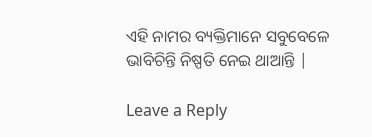ଏହି ନାମର ବ୍ୟକ୍ତିମାନେ ସବୁବେଳେ ଭାବିଚିନ୍ତି ନିଷ୍ପତି ନେଇ ଥାଆନ୍ତି |

Leave a Reply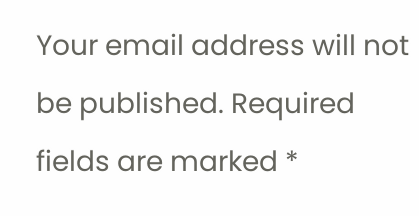Your email address will not be published. Required fields are marked *